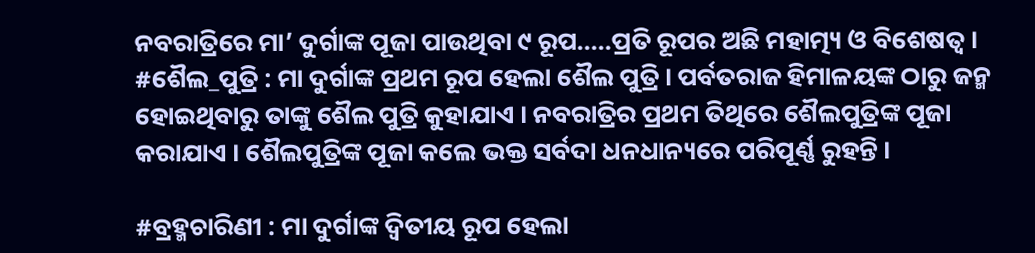ନବରାତ୍ରିରେ ମା’ ଦୁର୍ଗାଙ୍କ ପୂଜା ପାଉଥିବା ୯ ରୂପ.....ପ୍ରତି ରୂପର ଅଛି ମହାତ୍ମ୍ୟ ଓ ବିଶେଷତ୍ୱ ।
#ଶୈଲ_ପୁତ୍ରି : ମା ଦୁର୍ଗାଙ୍କ ପ୍ରଥମ ରୂପ ହେଲା ଶୈଲ ପୁତ୍ରି । ପର୍ବତରାଜ ହିମାଳୟଙ୍କ ଠାରୁ ଜନ୍ମ ହୋଇଥିବାରୁ ତାଙ୍କୁ ଶୈଲ ପୁତ୍ରି କୁହାଯାଏ । ନବରାତ୍ରିର ପ୍ରଥମ ତିଥିରେ ଶୈଲପୁତ୍ରିଙ୍କ ପୂଜା କରାଯାଏ । ଶୈଲପୁତ୍ରିଙ୍କ ପୂଜା କଲେ ଭକ୍ତ ସର୍ବଦା ଧନଧାନ୍ୟରେ ପରିପୂର୍ଣ୍ଣ ରୁହନ୍ତି ।

#ବ୍ରହ୍ମଚାରିଣୀ : ମା ଦୁର୍ଗାଙ୍କ ଦ୍ୱିତୀୟ ରୂପ ହେଲା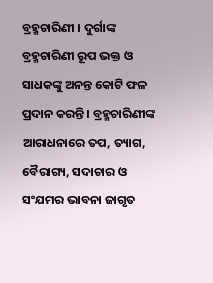ବ୍ରହ୍ମଚାରିଣୀ । ଦୁର୍ଗାଙ୍କ ବ୍ରହ୍ମଚାରିଣୀ ରୂପ ଭକ୍ତ ଓ ସାଧକଙ୍କୁ ଅନନ୍ତ କୋଟି ଫଳ ପ୍ରଦାନ କରନ୍ତି । ବ୍ରହ୍ମଚାରିଣୀଙ୍କ ଆରାଧନାରେ ତପ, ତ୍ୟାଗ, ବୈରାଗ୍ୟ, ସଦାଚାର ଓ ସଂଯମର ଭାବନା ଜାଗୃତ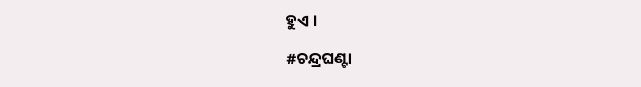ହୁଏ ।

#ଚନ୍ଦ୍ରଘଣ୍ଟା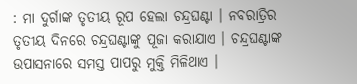: ମା ଦୁର୍ଗାଙ୍କ ତୃତୀୟ ରୂପ ହେଲା ଚନ୍ଦ୍ରଘଣ୍ଟା । ନବରାତ୍ରିର ତୃତୀୟ ଦିନରେ ଚନ୍ଦ୍ରଘଣ୍ଟାଙ୍କୁ ପୂଜା କରାଯାଏ । ଚନ୍ଦ୍ରଘଣ୍ଟାଙ୍କ ଉପାସନାରେ ସମସ୍ତ ପାପରୁ ମୁକ୍ତି ମିଳିଥାଏ ।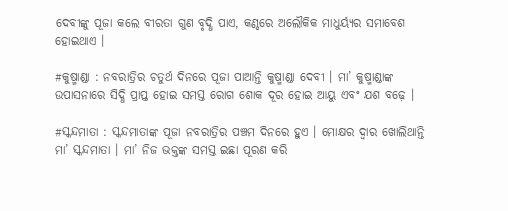ଦେବୀଙ୍କୁ ପୂଜା କଲେ ବୀରତା ଗୁଣ ବୃଦ୍ଧି ପାଏ, କଣ୍ଠରେ ଅଲୌକିକ ମାଧୁର୍ୟ୍ୟର ସମାବେଶ ହୋଇଥାଏ ।

#କୁଷ୍ମାଣ୍ଡା : ନବରାତ୍ରିର ଚତୁର୍ଥ ଦିନରେ ପୂଜା ପାଆନ୍ତି କୁଷ୍ମାଣ୍ଡା ଦେବୀ । ମା’ କୁଷ୍ମାଣ୍ଡାଙ୍କ ଉପାସନାରେ ସିଦ୍ଧି ପ୍ରାପ୍ତ ହୋଇ ସମସ୍ତ ରୋଗ ଶୋକ ଦୂର ହୋଇ ଆୟୁ ଏବଂ ଯଶ ବଢ଼େ ।

#ସ୍କନ୍ଦମାତା : ସ୍କନ୍ଦମାତାଙ୍କ ପୂଜା ନବରାତ୍ରିର ପଞ୍ଚମ ଦିନରେ ହୁଏ । ମୋକ୍ଷର ଦ୍ୱାର ଖୋଲିଥାନ୍ତି ମା’ ସ୍କନ୍ଦମାତା । ମା’ ନିଜ ଭକ୍ତଙ୍କ ସମସ୍ତ ଇଛା ପୂରଣ କରି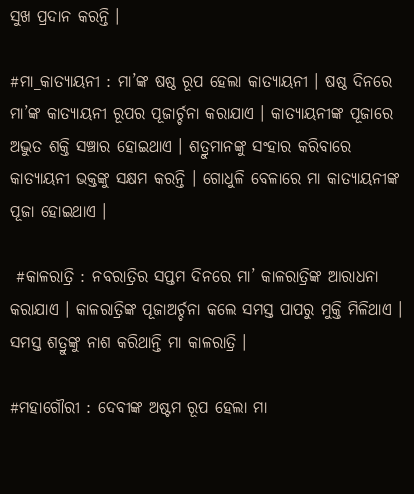ସୁଖ ପ୍ରଦାନ କରନ୍ତି ।

#ମା_କାତ୍ୟାୟନୀ : ମା’ଙ୍କ ଷଷ୍ଠ ରୂପ ହେଲା କାତ୍ୟାୟନୀ । ଷଷ୍ଠ ଦିନରେ ମା’ଙ୍କ କାତ୍ୟାୟନୀ ରୂପର ପୂଜାର୍ଚ୍ଚନା କରାଯାଏ । କାତ୍ୟାୟନୀଙ୍କ ପୂଜାରେ ଅଦ୍ଭୁତ ଶକ୍ତି ସଞ୍ଚାର ହୋଇଥାଏ । ଶତ୍ରୁମାନଙ୍କୁ ସଂହାର କରିବାରେ କାତ୍ୟାୟନୀ ଭକ୍ତଙ୍କୁ ସକ୍ଷମ କରନ୍ତି । ଗୋଧୁଳି ବେଳାରେ ମା କାତ୍ୟାୟନୀଙ୍କ ପୂଜା ହୋଇଥାଏ ।

 #କାଳରାତ୍ରି : ନବରାତ୍ରିର ସପ୍ତମ ଦିନରେ ମା’ କାଳରାତ୍ରିଙ୍କ ଆରାଧନା କରାଯାଏ । କାଳରାତ୍ରିଙ୍କ ପୂଜାଅର୍ଚ୍ଚନା କଲେ ସମସ୍ତ ପାପରୁ ମୁକ୍ତି ମିଳିଥାଏ । ସମସ୍ତ ଶତ୍ରୁଙ୍କୁ ନାଶ କରିଥାନ୍ତି ମା କାଳରାତ୍ରି ।

#ମହାଗୌରୀ : ଦେବୀଙ୍କ ଅଷ୍ଟମ ରୂପ ହେଲା ମା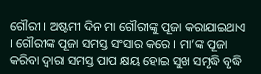ଗୌରୀ । ଅଷ୍ଟମୀ ଦିନ ମା ଗୌରୀଙ୍କୁ ପୂଜା କରାଯାଇଥାଏ । ଗୌରୀଙ୍କ ପୂଜା ସମସ୍ତ ସଂସାର କରେ । ମା’ଙ୍କ ପୂଜା କରିବା ଦ୍ୱାରା ସମସ୍ତ ପାପ କ୍ଷୟ ହୋଇ ସୁଖ ସମୃଦ୍ଧି ବୃଦ୍ଧି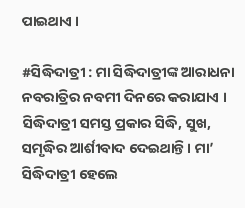ପାଇଥାଏ ।

#ସିଦ୍ଧିଦାତ୍ରୀ : ମା ସିଦ୍ଧିଦାତ୍ରୀଙ୍କ ଆରାଧନା ନବରାତ୍ରିର ନବମୀ ଦିନରେ କରାଯାଏ । ସିଦ୍ଧିଦାତ୍ରୀ ସମସ୍ତ ପ୍ରକାର ସିଦ୍ଧି, ସୁଖ, ସମୃଦ୍ଧିର ଆର୍ଶୀବାଦ ଦେଇଥାନ୍ତି । ମା’ ସିଦ୍ଧିଦାତ୍ରୀ ହେଲେ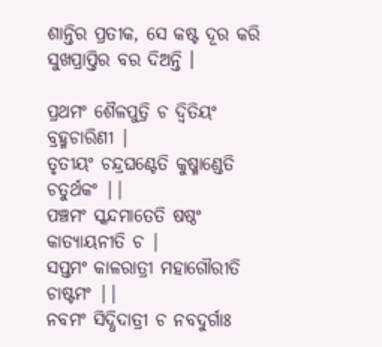ଶାନ୍ତିର ପ୍ରତୀକ, ସେ କଷ୍ଟ ଦୂର କରି ସୁଖପ୍ରାପ୍ତିର ବର ଦିଅନ୍ତି ।

ପ୍ରଥମଂ ଶୈଳପୁତ୍ରି ଚ ଦ୍ୱିତିୟଂ ବ୍ରହ୍ମଚାରିଣୀ |
ତୃତୀୟଂ ଚନ୍ଦ୍ରଘଣ୍ଟେତି କୁଷ୍ମାଣ୍ଡେତି ଚତୁର୍ଥକଂ ||
ପଞ୍ଚମଂ ସ୍କନ୍ଦମାତେତି ଷଷ୍ଠଂ କାତ୍ୟାୟନୀତି ଚ |
ସପ୍ତମଂ କାଳରାତ୍ରୀ ମହାଗୌରୀତି ଚାଷ୍ଟମଂ ||
ନବମଂ ସିଦ୍ଧିଦାତ୍ରୀ ଚ ନବଦୁର୍ଗାଃ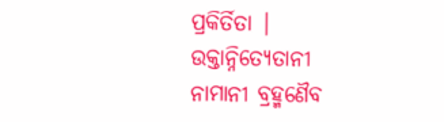ପ୍ରକିର୍ତିତା |
ଉକ୍ତାନ୍ନିତ୍ୟେତାନୀ ନାମାନୀ ବ୍ରହ୍ମଣୈବ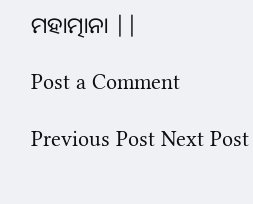ମହାତ୍ମାନା ||

Post a Comment

Previous Post Next Post